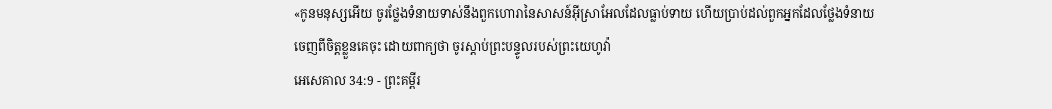«កូនមនុស្សអើយ ចូរថ្លែងទំនាយទាស់នឹងពួកហោរានៃសាសន៍អ៊ីស្រាអែលដែលធ្លាប់ទាយ ហើយប្រាប់ដល់ពួកអ្នកដែលថ្លែងទំនាយចេញពីចិត្តខ្លួនគេចុះ ដោយពាក្យថា ចូរស្តាប់ព្រះបន្ទូលរបស់ព្រះយេហូវ៉ា
អេសេគាល 34:9 - ព្រះគម្ពីរ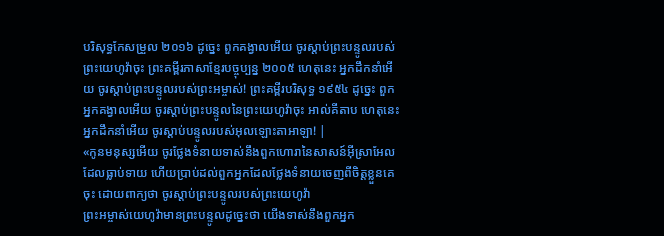បរិសុទ្ធកែសម្រួល ២០១៦ ដូច្នេះ ពួកគង្វាលអើយ ចូរស្តាប់ព្រះបន្ទូលរបស់ព្រះយេហូវ៉ាចុះ ព្រះគម្ពីរភាសាខ្មែរបច្ចុប្បន្ន ២០០៥ ហេតុនេះ អ្នកដឹកនាំអើយ ចូរស្ដាប់ព្រះបន្ទូលរបស់ព្រះអម្ចាស់! ព្រះគម្ពីរបរិសុទ្ធ ១៩៥៤ ដូច្នេះ ពួកអ្នកគង្វាលអើយ ចូរស្តាប់ព្រះបន្ទូលនៃព្រះយេហូវ៉ាចុះ អាល់គីតាប ហេតុនេះ អ្នកដឹកនាំអើយ ចូរស្ដាប់បន្ទូលរបស់អុលឡោះតាអាឡា! |
«កូនមនុស្សអើយ ចូរថ្លែងទំនាយទាស់នឹងពួកហោរានៃសាសន៍អ៊ីស្រាអែលដែលធ្លាប់ទាយ ហើយប្រាប់ដល់ពួកអ្នកដែលថ្លែងទំនាយចេញពីចិត្តខ្លួនគេចុះ ដោយពាក្យថា ចូរស្តាប់ព្រះបន្ទូលរបស់ព្រះយេហូវ៉ា
ព្រះអម្ចាស់យេហូវ៉ាមានព្រះបន្ទូលដូច្នេះថា យើងទាស់នឹងពួកអ្នក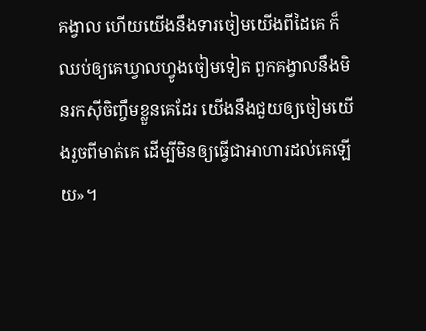គង្វាល ហើយយើងនឹងទារចៀមយើងពីដៃគេ ក៏ឈប់ឲ្យគេឃ្វាលហ្វូងចៀមទៀត ពួកគង្វាលនឹងមិនរកស៊ីចិញ្ចឹមខ្លួនគេដែរ យើងនឹងជួយឲ្យចៀមយើងរួចពីមាត់គេ ដើម្បីមិនឲ្យធ្វើជាអាហារដល់គេឡើយ»។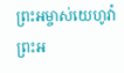ព្រះអម្ចាស់យេហូវ៉ា ព្រះអ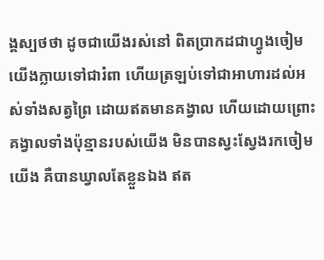ង្គស្បថថា ដូចជាយើងរស់នៅ ពិតប្រាកដជាហ្វូងចៀមយើងក្លាយទៅជារំពា ហើយត្រឡប់ទៅជាអាហារដល់អស់ទាំងសត្វព្រៃ ដោយឥតមានគង្វាល ហើយដោយព្រោះគង្វាលទាំងប៉ុន្មានរបស់យើង មិនបានស្វះស្វែងរកចៀមយើង គឺបានឃ្វាលតែខ្លួនឯង ឥត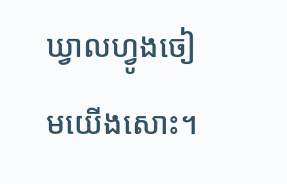ឃ្វាលហ្វូងចៀមយើងសោះ។